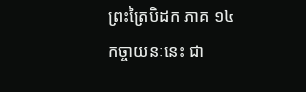ព្រះត្រៃបិដក ភាគ ១៤
កច្ចាយនៈនេះ ជា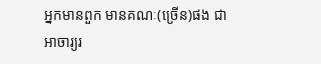អ្នកមានពួក មានគណៈ(ច្រើន)ផង ជាអាចារ្យរ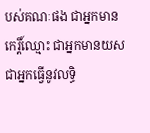បស់គណៈផង ជាអ្នកមានកេរ្តិ៍ឈ្មោះ ជាអ្នកមានយស ជាអ្នកធ្វើនូវលទ្ធិ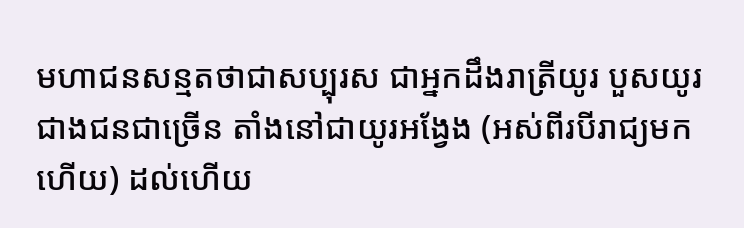មហាជនសន្មតថាជាសប្បុរស ជាអ្នកដឹងរាត្រីយូរ បួសយូរជាងជនជាច្រើន តាំងនៅជាយូរអង្វែង (អស់ពីរបីរាជ្យមកហើយ) ដល់ហើយ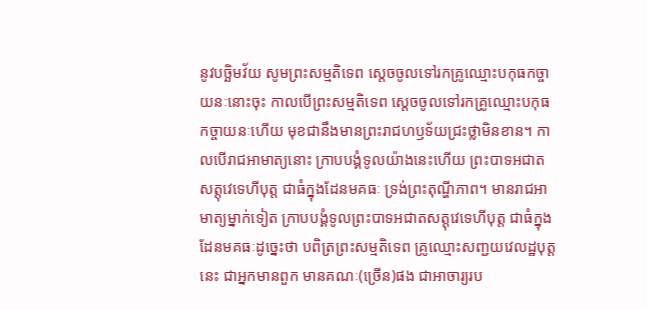នូវបច្ឆិមវ័យ សូមព្រះសម្មតិទេព ស្តេចចូលទៅរកគ្រូឈ្មោះបកុធកច្ចាយនៈនោះចុះ កាលបើព្រះសម្មតិទេព ស្តេចចូលទៅរកគ្រូឈ្មោះបកុធកច្ចាយនៈហើយ មុខជានឹងមានព្រះរាជហឫទ័យជ្រះថ្លាមិនខាន។ កាលបើរាជអាមាត្យនោះ ក្រាបបង្គំទូលយ៉ាងនេះហើយ ព្រះបាទអជាតសត្តុវេទេហីបុត្ត ជាធំក្នុងដែនមគធៈ ទ្រង់ព្រះតុណ្ហីភាព។ មានរាជអាមាត្យម្នាក់ទៀត ក្រាបបង្គំទូលព្រះបាទអជាតសត្តុវេទេហីបុត្ត ជាធំក្នុងដែនមគធៈដូច្នេះថា បពិត្រព្រះសម្មតិទេព គ្រូឈ្មោះសញ្ជយវេលដ្ឋបុត្តនេះ ជាអ្នកមានពួក មានគណៈ(ច្រើន)ផង ជាអាចារ្យរប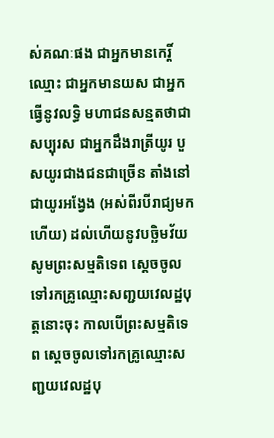ស់គណៈផង ជាអ្នកមានកេរ្តិ៍ឈ្មោះ ជាអ្នកមានយស ជាអ្នកធ្វើនូវលទ្ធិ មហាជនសន្មតថាជាសប្បុរស ជាអ្នកដឹងរាត្រីយូរ បួសយូរជាងជនជាច្រើន តាំងនៅជាយូរអង្វែង (អស់ពីរបីរាជ្យមកហើយ) ដល់ហើយនូវបច្ឆិមវ័យ សូមព្រះសម្មតិទេព ស្តេចចូលទៅរកគ្រូឈ្មោះសញ្ជយវេលដ្ឋបុត្តនោះចុះ កាលបើព្រះសម្មតិទេព ស្តេចចូលទៅរកគ្រូឈ្មោះសញ្ជយវេលដ្ឋបុ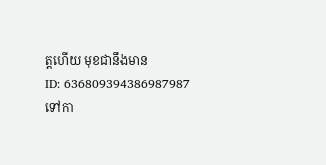ត្តហើយ មុខជានឹងមាន
ID: 636809394386987987
ទៅកា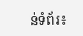ន់ទំព័រ៖